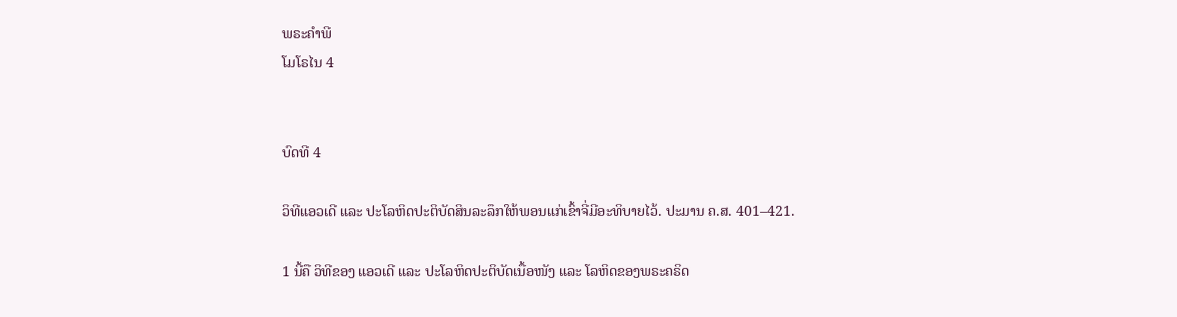ພຣະຄຳພີ
ໂມໂຣໄນ 4


ບົດທີ 4

ວິທີແອວເດີ ແລະ ປະໂລຫິດປະຕິບັດສິນລະລຶກໃຫ້ພອນແກ່ເຂົ້າຈີ່ມີອະທິບາຍໄວ້. ປະມານ ຄ.ສ. 401–421.

1 ນີ້ຄື ວິທີຂອງ ແອວເດີ ແລະ ປະໂລຫິດປະຕິບັດເນື້ອໜັງ ແລະ ໂລຫິດຂອງພຣະຄຣິດ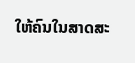ໃຫ້ຄົນໃນສາດສະ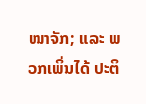ໜາຈັກ; ແລະ ພວກເພິ່ນໄດ້ ປະຕິ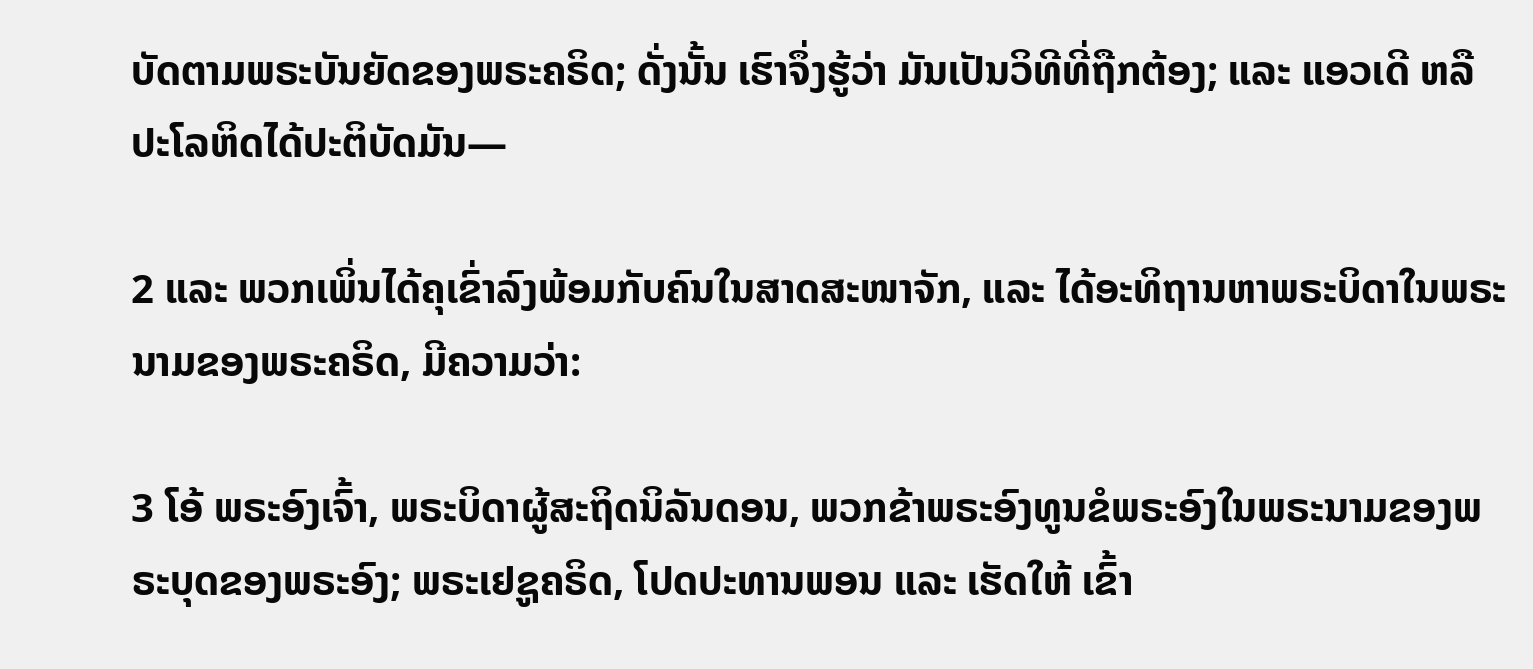ບັດຕາມພຣະບັນຍັດຂອງພຣະຄຣິດ; ດັ່ງນັ້ນ ເຮົາຈຶ່ງຮູ້ວ່າ ມັນເປັນວິທີທີ່ຖືກຕ້ອງ; ແລະ ແອວເດີ ຫລື ປະໂລຫິດໄດ້ປະຕິບັດມັນ—

2 ແລະ ພວກເພິ່ນໄດ້ຄຸເຂົ່າລົງພ້ອມກັບຄົນໃນສາດສະໜາຈັກ, ແລະ ໄດ້ອະທິຖານຫາພຣະບິດາໃນພຣະນາມຂອງພຣະຄຣິດ, ມີຄວາມວ່າ:

3 ໂອ້ ພຣະອົງເຈົ້າ, ພຣະບິດາຜູ້ສະຖິດນິລັນດອນ, ພວກຂ້າພຣະອົງທູນຂໍພຣະອົງໃນພຣະນາມຂອງພຣະບຸດຂອງພຣະອົງ; ພຣະເຢຊູຄຣິດ, ໂປດປະທານພອນ ແລະ ເຮັດໃຫ້ ເຂົ້າ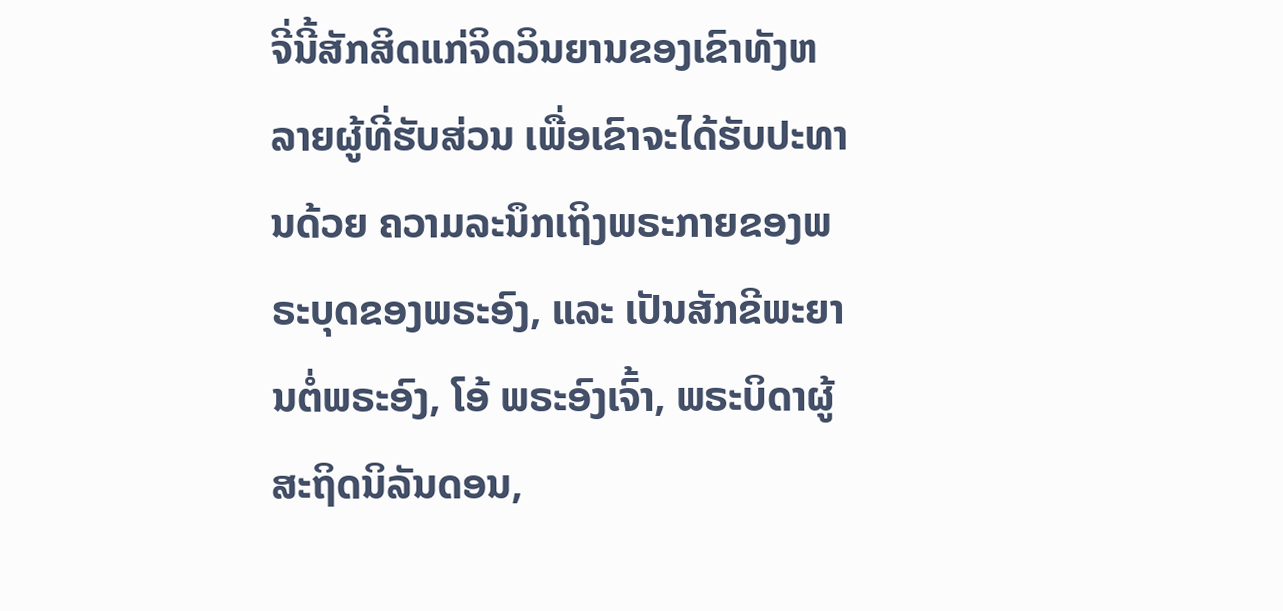ຈີ່ນີ້ສັກສິດແກ່ຈິດວິນຍານຂອງເຂົາທັງຫລາຍຜູ້ທີ່ຮັບສ່ວນ ເພື່ອເຂົາຈະໄດ້ຮັບປະທານດ້ວຍ ຄວາມລະນຶກເຖິງພຣະກາຍຂອງພຣະບຸດຂອງພຣະອົງ, ແລະ ເປັນສັກຂີພະຍານຕໍ່ພຣະອົງ, ໂອ້ ພຣະອົງເຈົ້າ, ພຣະບິດາຜູ້ສະຖິດນິລັນດອນ,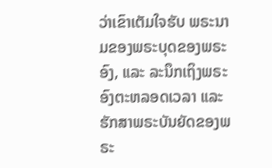ວ່າເຂົາເຕັມໃຈຮັບ ພຣະນາມຂອງພຣະບຸດຂອງພຣະອົງ, ແລະ ລະນຶກເຖິງພຣະອົງຕະຫລອດເວລາ ແລະ ຮັກສາພຣະບັນຍັດຂອງພຣະ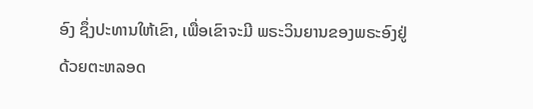ອົງ ຊຶ່ງປະທານໃຫ້ເຂົາ, ເພື່ອເຂົາຈະມີ ພຣະວິນຍານຂອງພຣະອົງຢູ່ດ້ວຍຕະຫລອດ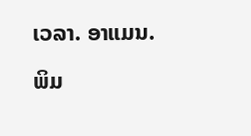ເວລາ. ອາແມນ.

ພິມ